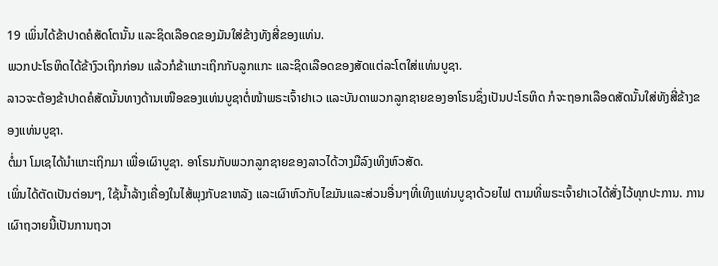19 ເພິ່ນໄດ້ຂ້າປາດຄໍສັດໂຕນັ້ນ ແລະຊິດເລືອດຂອງມັນໃສ່ຂ້າງທັງສີ່ຂອງແທ່ນ.
ພວກປະໂຣຫິດໄດ້ຂ້າງົວເຖິກກ່ອນ ແລ້ວກໍຂ້າແກະເຖິກກັບລູກແກະ ແລະຊິດເລືອດຂອງສັດແຕ່ລະໂຕໃສ່ແທ່ນບູຊາ.
ລາວຈະຕ້ອງຂ້າປາດຄໍສັດນັ້ນທາງດ້ານເໜືອຂອງແທ່ນບູຊາຕໍ່ໜ້າພຣະເຈົ້າຢາເວ ແລະບັນດາພວກລູກຊາຍຂອງອາໂຣນຊຶ່ງເປັນປະໂຣຫິດ ກໍຈະຖອກເລືອດສັດນັ້ນໃສ່ທັງສີ່ຂ້າງຂອງແທ່ນບູຊາ.
ຕໍ່ມາ ໂມເຊໄດ້ນຳແກະເຖິກມາ ເພື່ອເຜົາບູຊາ. ອາໂຣນກັບພວກລູກຊາຍຂອງລາວໄດ້ວາງມືລົງເທິງຫົວສັດ.
ເພິ່ນໄດ້ຕັດເປັນຕ່ອນໆ, ໃຊ້ນໍ້າລ້າງເຄື່ອງໃນໄສ້ພຸງກັບຂາຫລັງ ແລະເຜົາຫົວກັບໄຂມັນແລະສ່ວນອື່ນໆທີ່ເທິງແທ່ນບູຊາດ້ວຍໄຟ ຕາມທີ່ພຣະເຈົ້າຢາເວໄດ້ສັ່ງໄວ້ທຸກປະການ. ການເຜົາຖວາຍນີ້ເປັນການຖວາ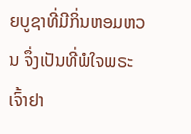ຍບູຊາທີ່ມີກິ່ນຫອມຫວນ ຈຶ່ງເປັນທີ່ພໍໃຈພຣະເຈົ້າຢາ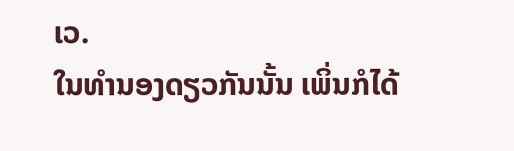ເວ.
ໃນທຳນອງດຽວກັນນັ້ນ ເພິ່ນກໍໄດ້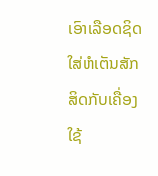ເອົາເລືອດຊິດໃສ່ຫໍເຕັນສັກສິດກັບເຄື່ອງໃຊ້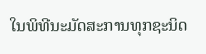ໃນພິທີນະມັດສະການທຸກຊະນິດ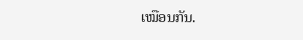ເໝືອນກັນ.